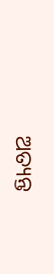ଅତ୍ୟନ୍ତ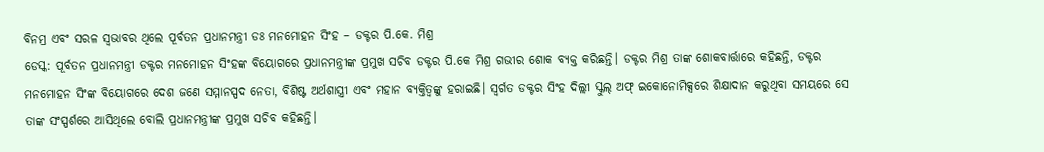ବିନମ୍ର ଏବଂ ସରଳ ସ୍ୱଭାବର ଥିଲେ ପୂର୍ବତନ ପ୍ରଧାନମନ୍ତ୍ରୀ ଡଃ ମନମୋହନ ସିଂହ – ଡକ୍ଟର ପି.କେ. ମିଶ୍ର
ଡେସ୍କ: ପୂର୍ବତନ ପ୍ରଧାନମନ୍ତ୍ରୀ ଡକ୍ଟର ମନମୋହନ ସିଂହଙ୍କ ବିୟୋଗରେ ପ୍ରଧାନମନ୍ତ୍ରୀଙ୍କ ପ୍ରମୁଖ ସଚିବ ଡକ୍ଟର ପି.କେ ମିଶ୍ର ଗଭୀର ଶୋକ ବ୍ୟକ୍ତ କରିଛନ୍ତି। ଡକ୍ଟର ମିଶ୍ର ତାଙ୍କ ଶୋକବାର୍ତ୍ତାରେ କହିଛନ୍ତି, ଡକ୍ଟର ମନମୋହନ ସିଂଙ୍କ ବିୟୋଗରେ ଦେଶ ଜଣେ ସମ୍ମାନସ୍ପଦ ନେତା, ବିଶିଷ୍ଟ ଅର୍ଥଶାସ୍ତ୍ରୀ ଏବଂ ମହାନ ବ୍ୟକ୍ତିତ୍ୱଙ୍କୁ ହରାଇଛି। ସ୍ୱର୍ଗତ ଡକ୍ଟର ସିଂହ ଦିଲ୍ଲୀ ସ୍କୁଲ୍ ଅଫ୍ ଇକୋନୋମିକ୍ସରେ ଶିକ୍ଷାଦାନ କରୁଥିବା ସମୟରେ ସେ ତାଙ୍କ ସଂସ୍ପର୍ଶରେ ଆସିଥିଲେ ବୋଲି ପ୍ରଧାନମନ୍ତ୍ରୀଙ୍କ ପ୍ରମୁଖ ସଚିବ କହିଛନ୍ତି।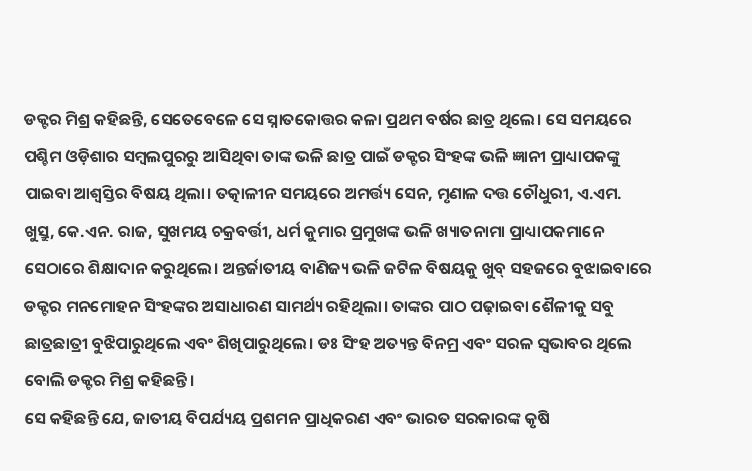ଡକ୍ଟର ମିଶ୍ର କହିଛନ୍ତି, ସେତେବେଳେ ସେ ସ୍ନାତକୋତ୍ତର କଳା ପ୍ରଥମ ବର୍ଷର ଛାତ୍ର ଥିଲେ। ସେ ସମୟରେ ପଶ୍ଚିମ ଓଡ଼ିଶାର ସମ୍ବଲପୁରରୁ ଆସିଥିବା ତାଙ୍କ ଭଳି ଛାତ୍ର ପାଇଁ ଡକ୍ଟର ସିଂହଙ୍କ ଭଳି ଜ୍ଞାନୀ ପ୍ରାଧ୍ୟାପକଙ୍କୁ ପାଇବା ଆଶ୍ୱସ୍ତିର ବିଷୟ ଥିଲା। ତତ୍କାଳୀନ ସମୟରେ ଅମର୍ତ୍ତ୍ୟ ସେନ, ମୃଣାଳ ଦତ୍ତ ଚୌଧୁରୀ, ଏ.ଏମ. ଖୁସ୍ରୁ, କେ.ଏନ. ରାଜ, ସୁଖମୟ ଚକ୍ରବର୍ତ୍ତୀ, ଧର୍ମ କୁମାର ପ୍ରମୁଖଙ୍କ ଭଳି ଖ୍ୟାତନାମା ପ୍ରାଧ୍ୟାପକମାନେ ସେଠାରେ ଶିକ୍ଷାଦାନ କରୁଥିଲେ। ଅନ୍ତର୍ଜାତୀୟ ବାଣିଜ୍ୟ ଭଳି ଜଟିଳ ବିଷୟକୁ ଖୁବ୍ ସହଜରେ ବୁଝାଇବାରେ ଡକ୍ଟର ମନମୋହନ ସିଂହଙ୍କର ଅସାଧାରଣ ସାମର୍ଥ୍ୟ ରହିଥିଲା। ତାଙ୍କର ପାଠ ପଢ଼ାଇବା ଶୈଳୀକୁ ସବୁ ଛାତ୍ରଛାତ୍ରୀ ବୁଝିପାରୁଥିଲେ ଏବଂ ଶିଖିପାରୁଥିଲେ। ଡଃ ସିଂହ ଅତ୍ୟନ୍ତ ବିନମ୍ର ଏବଂ ସରଳ ସ୍ୱଭାବର ଥିଲେ ବୋଲି ଡକ୍ଟର ମିଶ୍ର କହିଛନ୍ତି।
ସେ କହିଛନ୍ତି ଯେ, ଜାତୀୟ ବିପର୍ଯ୍ୟୟ ପ୍ରଶମନ ପ୍ରାଧିକରଣ ଏବଂ ଭାରତ ସରକାରଙ୍କ କୃଷି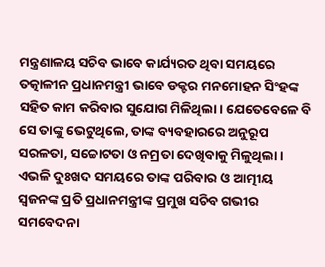ମନ୍ତ୍ରଣାଳୟ ସଚିବ ଭାବେ କାର୍ଯ୍ୟରତ ଥିବା ସମୟରେ ତତ୍କାଳୀନ ପ୍ରଧାନମନ୍ତ୍ରୀ ଭାବେ ଡକ୍ଟର ମନମୋହନ ସିଂହଙ୍କ ସହିତ କାମ କରିବାର ସୁଯୋଗ ମିଳିଥିଲା। ଯେତେବେଳେ ବି ସେ ତାଙ୍କୁ ଭେଟୁଥିଲେ, ତାଙ୍କ ବ୍ୟବହାରରେ ଅନୁରୂପ ସରଳତା, ସଚ୍ଚୋଟତା ଓ ନମ୍ରତା ଦେଖିବାକୁ ମିଳୁଥିଲା।
ଏଭଳି ଦୁଃଖଦ ସମୟରେ ତାଙ୍କ ପରିବାର ଓ ଆତ୍ମୀୟ ସ୍ୱଜନଙ୍କ ପ୍ରତି ପ୍ରଧାନମନ୍ତ୍ରୀଙ୍କ ପ୍ରମୁଖ ସଚିବ ଗଭୀର ସମବେଦନା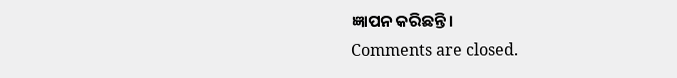ଜ୍ଞାପନ କରିଛନ୍ତି।
Comments are closed.